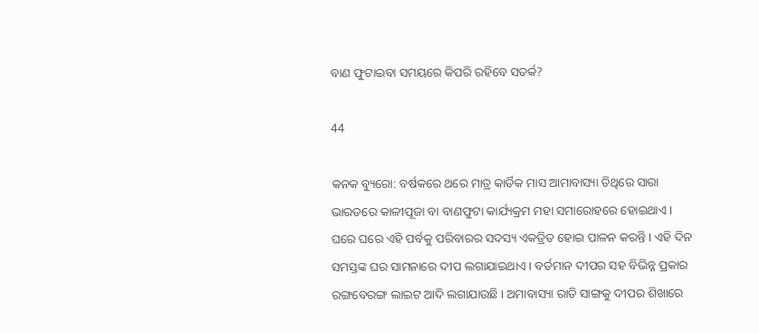ବାଣ ଫୁଟାଇବା ସମୟରେ କିପରି ରହିବେ ସତର୍କ?

44

କନକ ବ୍ୟୁରୋ: ବର୍ଷକରେ ଥରେ ମାତ୍ର କାର୍ତିକ ମାସ ଆମାବାସ୍ୟା ତିଥିରେ ସାରା ଭାରତରେ କାଳୀପୂଜା ବା ବାଣଫୁଟା କାର୍ଯ୍ୟକ୍ରମ ମହା ସମାରୋହରେ ହୋଇଥାଏ । ଘରେ ଘରେ ଏହି ପର୍ବକୁ ପରିବାରର ସଦସ୍ୟ ଏକତ୍ରିତ ହୋଇ ପାଳନ କରନ୍ତି । ଏହି ଦିନ ସମସ୍ତଙ୍କ ଘର ସାମନାରେ ଦୀପ ଲଗାଯାଇଥାଏ । ବର୍ତମାନ ଦୀପର ସହ ବିଭିନ୍ନ ପ୍ରକାର ରଙ୍ଗବେରଙ୍ଗ ଲାଇଟ ଆଦି ଲଗାଯାଉଛି । ଅମାବାସ୍ୟା ରାତି ସାଙ୍ଗକୁ ଦୀପର ଶିଖାରେ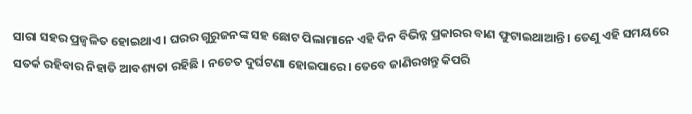ସାରା ସହର ପ୍ରଜ୍ୱଳିତ ହୋଇଥାଏ । ଘରର ଗୁରୁଜନଙ୍କ ସହ ଛୋଟ ପିଲାମାନେ ଏହି ଦିନ ବିଭିନ୍ନ ପ୍ରକାରର ବାଣ ଫୁଟାଇଥାଆନ୍ତି । ତେଣୁ ଏହି ସମୟରେ ସତର୍କ ରହିବାର ନିହାତି ଆବଶ୍ୟତା ରହିଛି । ନଚେତ ଦୁର୍ଘଟଣା ହୋଇପାରେ। ତେବେ ଜାଣିରଖନ୍ତୁ କିପରି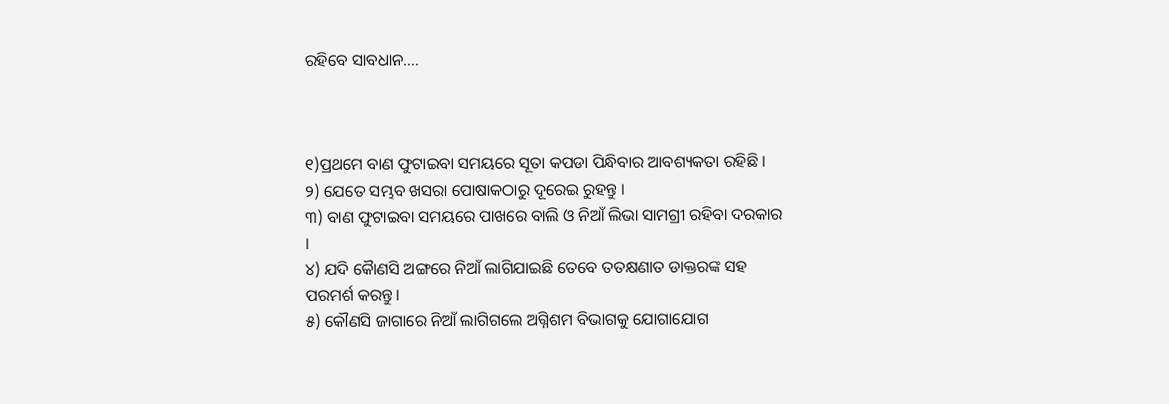ରହିବେ ସାବଧାନ….



୧)ପ୍ରଥମେ ବାଣ ଫୁଟାଇବା ସମୟରେ ସୂତା କପଡା ପିନ୍ଧିବାର ଆବଶ୍ୟକତା ରହିଛି ।
୨) ଯେତେ ସମ୍ଭବ ଖସରା ପୋଷାକଠାରୁ ଦୂରେଇ ରୁହନ୍ତୁ ।
୩) ବାଣ ଫୁଟାଇବା ସମୟରେ ପାଖରେ ବାଲି ଓ ନିଆଁ ଲିଭା ସାମଗ୍ରୀ ରହିବା ଦରକାର ।
୪) ଯଦି କୈାଣସି ଅଙ୍ଗରେ ନିଆଁ ଲାଗିଯାଇଛି ତେବେ ତତକ୍ଷଣାତ ଡାକ୍ତରଙ୍କ ସହ ପରମର୍ଶ କରନ୍ତୁ ।
୫) କୌଣସି ଜାଗାରେ ନିଆଁ ଲାଗିଗଲେ ଅଗ୍ନିଶମ ବିଭାଗକୁ ଯୋଗାଯୋଗ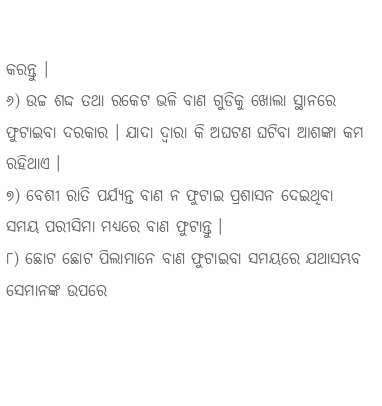କରନ୍ତୁ ।
୬) ଉଚ୍ଚ ଶଦ୍ଦ ତଥା ରକେଟ ଭଳି ବାଣ ଗୁଡିକୁ ଖୋଲା ସ୍ଥାନରେ ଫୁଟାଇବା ଦରକାର । ଯାଦା ଦ୍ୱାରା କି ଅଘଟଣ ଘଟିବା ଆଶଙ୍କା କମ ରହିଥାଏ ।
୭) ବେଶୀ ରାତି ପର୍ଯ୍ୟନ୍ତ ବାଣ ନ ଫୁଟାଇ ପ୍ରଶାସନ ଦେଇଥିବା ସମୟ ପରୀସିମା ମଧ୍ୟରେ ବାଣ ଫୁଟାନ୍ତୁ ।
୮) ଛୋଟ ଛୋଟ ପିଲାମାନେ ବାଣ ଫୁଟାଇବା ସମୟରେ ଯଥାସମ୍ଭବ ସେମାନଙ୍କ ଉପରେ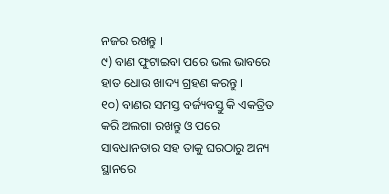ନଜର ରଖନ୍ତୁ ।
୯) ବାଣ ଫୁଟାଇବା ପରେ ଭଲ ଭାବରେ ହାତ ଧୋଉ ଖାଦ୍ୟ ଗ୍ରହଣ କରନ୍ତୁ ।
୧୦) ବାଣର ସମସ୍ତ ବର୍ଜ୍ୟବସ୍ତୁ କି ଏକତ୍ରିତ କରି ଅଲଗା ରଖନ୍ତୁ ଓ ପରେ ସାବଧାନତାର ସହ ତାକୁ ଘରଠାରୁ ଅନ୍ୟ ସ୍ଥାନରେ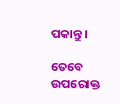ପକାନ୍ତୁ ।

ତେବେ ଉପରୋକ୍ତ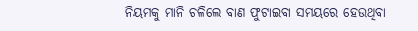ନିୟମକୁ ମାନି ଚଳିଲେ ବାଣ ଫୁଟାଇବା ସମୟରେ ହେଉଥିବା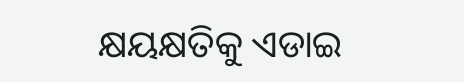କ୍ଷୟକ୍ଷତିକୁ ଏଡାଇ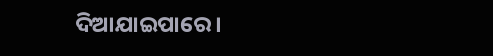ଦିଆଯାଇପାରେ ।